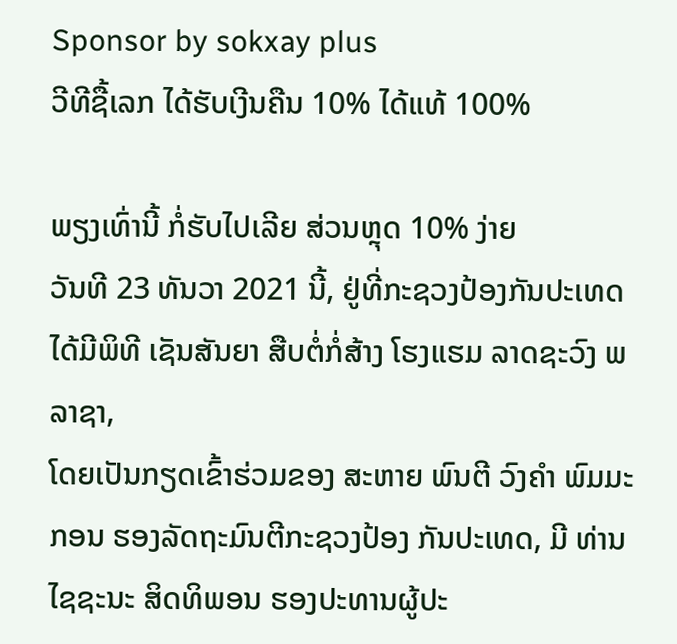Sponsor by sokxay plus
ວີທີຊື້ເລກ ໄດ້ຮັບເງີນຄືນ 10% ໄດ້ແທ້ 100%

ພຽງເທົ່ານີ້ ກໍ່ຮັບໄປເລີຍ ສ່ວນຫຼຸດ 10% ງ່າຍ
ວັນທີ 23 ທັນວາ 2021 ນີ້, ຢູ່ທີ່ກະຊວງປ້ອງກັນປະເທດ ໄດ້ມີພິທີ ເຊັນສັນຍາ ສືບຕໍ່ກໍ່ສ້າງ ໂຮງແຮມ ລາດຊະວົງ ພລາຊາ,
ໂດຍເປັນກຽດເຂົ້າຮ່ວມຂອງ ສະຫາຍ ພົນຕີ ວົງຄຳ ພົມມະກອນ ຮອງລັດຖະມົນຕີກະຊວງປ້ອງ ກັນປະເທດ, ມີ ທ່ານ ໄຊຊະນະ ສິດທິພອນ ຮອງປະທານຜູ້ປະ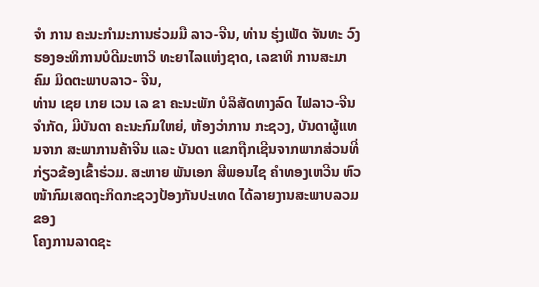ຈໍາ ການ ຄະນະກໍາມະການຮ່ວມມື ລາວ-ຈີນ, ທ່ານ ຮຸ່ງເພັດ ຈັນທະ ວົງ ຮອງອະທິການບໍດີມະຫາວິ ທະຍາໄລແຫ່ງຊາດ, ເລຂາທິ ການສະມາຄົມ ມິດຕະພາບລາວ- ຈີນ,
ທ່ານ ເຊຍ ເກຍ ເວນ ເລ ຂາ ຄະນະພັກ ບໍລິສັດທາງລົດ ໄຟລາວ-ຈີນ ຈຳກັດ, ມີບັນດາ ຄະນະກົມໃຫຍ່, ຫ້ອງວ່າການ ກະຊວງ, ບັນດາຜູ້ແທນຈາກ ສະພາການຄ້າຈີນ ແລະ ບັນດາ ແຂກຖືກເຊີນຈາກພາກສ່ວນທີ່ກ່ຽວຂ້ອງເຂົ້າຮ່ວມ. ສະຫາຍ ພັນເອກ ສີພອນໄຊ ຄໍາທອງເຫວີນ ຫົວໜ້າກົມເສດຖະກິດກະຊວງປ້ອງກັນປະເທດ ໄດ້ລາຍງານສະພາບລວມຂອງ
ໂຄງການລາດຊະ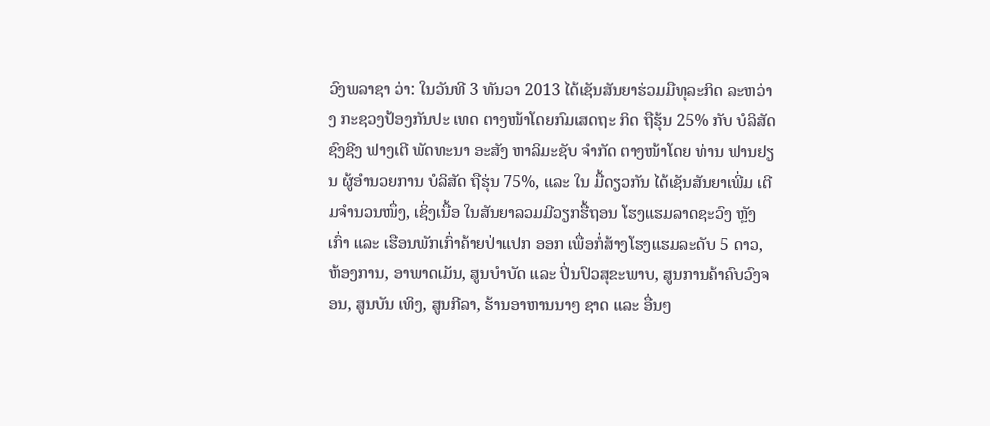ວົງພລາຊາ ວ່າ: ໃນວັນທີ 3 ທັນວາ 2013 ໄດ້ເຊັນສັນຍາຮ່ວມມືທຸລະກິດ ລະຫວ່າງ ກະຊວງປ້ອງກັນປະ ເທດ ຕາງໜ້າໂດຍກົມເສດຖະ ກິດ ຖືຮຸ້ນ 25% ກັບ ບໍລິສັດ ຊົງຊີງ ຟາງເຕີ ພັດທະນາ ອະສັງ ຫາລິມະຊັບ ຈຳກັດ ຕາງໜ້າໂດຍ ທ່ານ ຟານຢຽນ ຜູ້ອຳນວຍການ ບໍລິສັດ ຖືຮຸ່ນ 75%, ແລະ ໃນ ມື້ດຽວກັນ ໄດ້ເຊັນສັນຍາເພີ່ມ ເຕີມຈຳນວນໜຶ່ງ, ເຊິ່ງເນື້ອ ໃນສັນຍາລວມມີວຽກຮື້ຖອນ ໂຮງແຮມລາດຊະວົງ ຫຼັງເກົ່າ ແລະ ເຮືອນພັກເກົ່າຄ້າຍປ່າແປກ ອອກ ເພື່ອກໍ່ສ້າງໂຮງແຮມລະດັບ 5 ດາວ,
ຫ້ອງການ, ອາພາດເມັນ, ສູນບຳບັດ ແລະ ປິ່ນປົວສຸຂະພາບ, ສູນການຄ້າຄົບວົງຈອນ, ສູນບັນ ເທິງ, ສູນກີລາ, ຮ້ານອາຫານນາໆ ຊາດ ແລະ ອື່ນໆ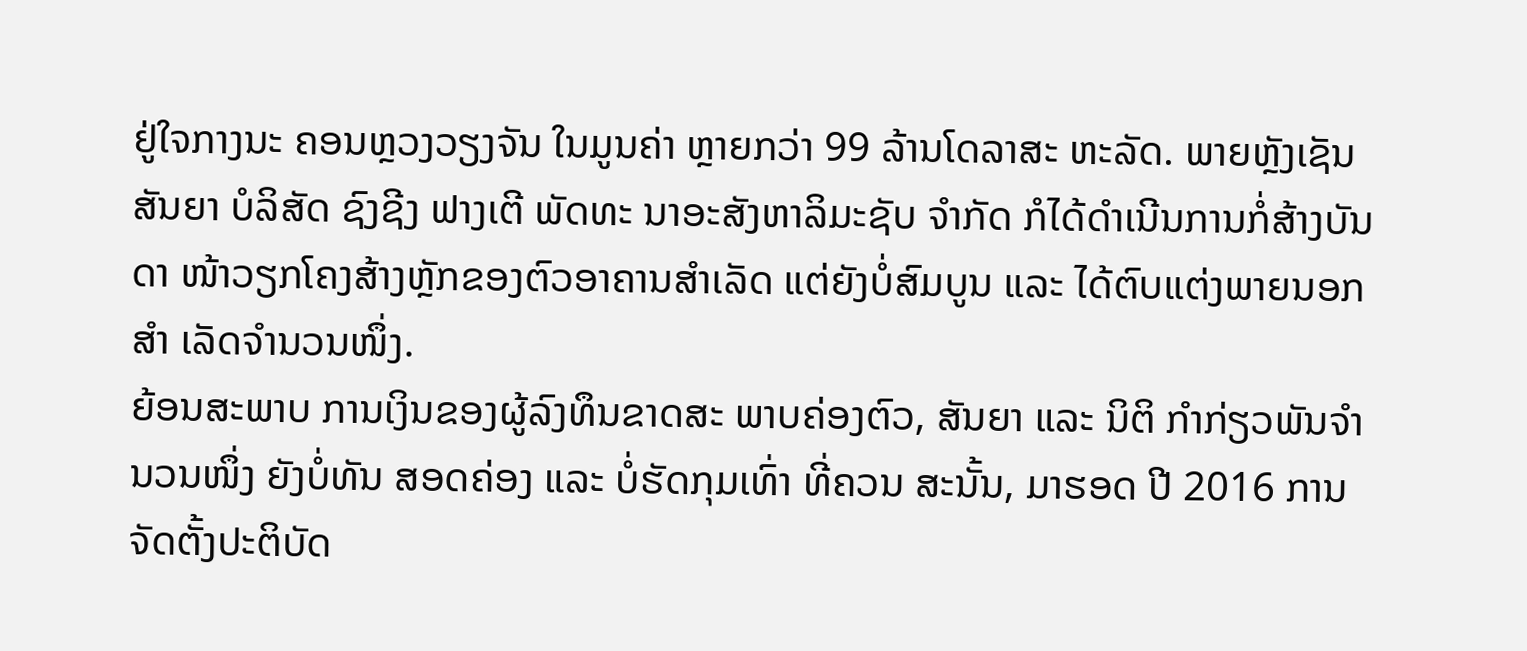ຢູ່ໃຈກາງນະ ຄອນຫຼວງວຽງຈັນ ໃນມູນຄ່າ ຫຼາຍກວ່າ 99 ລ້ານໂດລາສະ ຫະລັດ. ພາຍຫຼັງເຊັນສັນຍາ ບໍລິສັດ ຊົງຊີງ ຟາງເຕີ ພັດທະ ນາອະສັງຫາລິມະຊັບ ຈໍາກັດ ກໍໄດ້ດຳເນີນການກໍ່ສ້າງບັນດາ ໜ້າວຽກໂຄງສ້າງຫຼັກຂອງຕົວອາຄານສຳເລັດ ແຕ່ຍັງບໍ່ສົມບູນ ແລະ ໄດ້ຕົບແຕ່ງພາຍນອກສຳ ເລັດຈຳນວນໜຶ່ງ.
ຍ້ອນສະພາບ ການເງິນຂອງຜູ້ລົງທຶນຂາດສະ ພາບຄ່ອງຕົວ, ສັນຍາ ແລະ ນິຕິ ກຳກ່ຽວພັນຈຳນວນໜຶ່ງ ຍັງບໍ່ທັນ ສອດຄ່ອງ ແລະ ບໍ່ຮັດກຸມເທົ່າ ທີ່ຄວນ ສະນັ້ນ, ມາຮອດ ປີ 2016 ການຈັດຕັ້ງປະຕິບັດ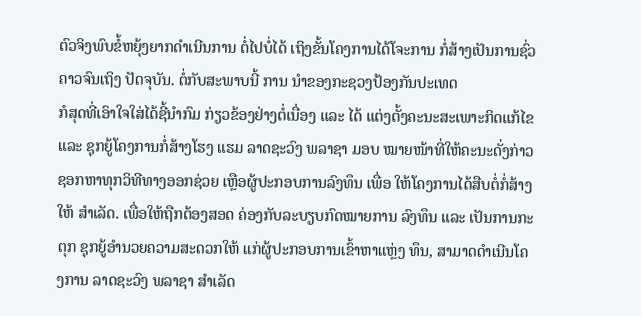ຕົວຈິງພົບຂໍ້ຫຍຸ້ງຍາກດໍາເນີນການ ຕໍ່ໄປບໍ່ໄດ້ ເຖິງຂັ້ນໂຄງການໄດ້ໂຈະການ ກໍ່ສ້າງເປັນການຊົ່ວຄາວຈົນເຖິງ ປັດຈຸບັນ. ຕໍ່ກັບສະພາບນີ້ ການ ນຳຂອງກະຊວງປ້ອງກັນປະເທດ
ກໍສຸດທີ່ເອົາໃຈໃສ່ໄດ້ຊີ້ນຳກົມ ກ່ຽວຂ້ອງຢ່າງຕໍ່ເນື່ອງ ແລະ ໄດ້ ແຕ່ງຕັ້ງຄະນະສະເພາະກິດແກ້ໄຂ ແລະ ຊຸກຍູ້ໂຄງການກໍ່ສ້າງໂຮງ ແຮມ ລາດຊະວົງ ພລາຊາ ມອບ ໝາຍໜ້າທີ່ໃຫ້ຄະນະດັ່ງກ່າວ ຊອກຫາທຸກວິທີທາງອອກຊ່ວຍ ເຫຼືອຜູ້ປະກອບການລົງທຶນ ເພື່ອ ໃຫ້ໂຄງການໄດ້ສືບຕໍ່ກໍ່ສ້າງໃຫ້ ສໍາເລັດ. ເພື່ອໃຫ້ຖືກຕ້ອງສອດ ຄ່ອງກັບລະບຽບກົດໝາຍການ ລົງທຶນ ແລະ ເປັນການກະຕຸກ ຊຸກຍູ້ອຳນວຍຄວາມສະດວກໃຫ້ ແກ່ຜູ້ປະກອບການເຂົ້າຫາແຫຼ່ງ ທຶນ, ສາມາດດຳເນີນໂຄງການ ລາດຊະວົງ ພລາຊາ ສໍາເລັດ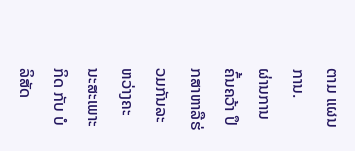ຕາມ ແຜນການ.
ຜ່ານການຄົ້ນຄວ້າ ປຶກສາຫາລືຮ່ວມກັນລະຫວ່າງຄະນະສະເພາະກິດ ກັບ ບໍລິສັດ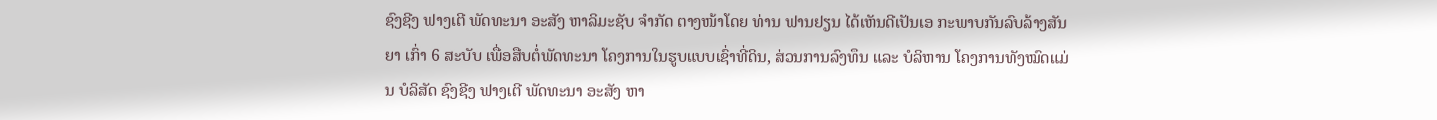ຊົງຊີງ ຟາງເຕີ ພັດທະນາ ອະສັງ ຫາລິມະຊັບ ຈຳກັດ ຕາງໜ້າໂດຍ ທ່ານ ຟານຢຽນ ໄດ້ເຫັນດີເປັນເອ ກະພາບກັນລົບລ້າງສັນຍາ ເກົ່າ 6 ສະບັບ ເພື່ອສືບຕໍ່ພັດທະນາ ໂຄງການໃນຮູບແບບເຊົ່າທີ່ດິນ, ສ່ວນການລົງທຶນ ແລະ ບໍລິຫານ ໂຄງການທັງໝົດແມ່ນ ບໍລິສັດ ຊົງຊີງ ຟາງເຕີ ພັດທະນາ ອະສັງ ຫາ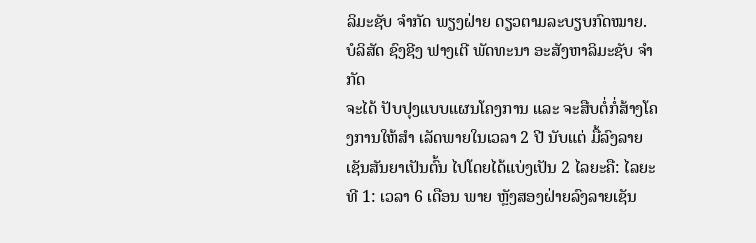ລິມະຊັບ ຈຳກັດ ພຽງຝ່າຍ ດຽວຕາມລະບຽບກົດໝາຍ. ບໍລິສັດ ຊົງຊີງ ຟາງເຕີ ພັດທະນາ ອະສັງຫາລິມະຊັບ ຈຳກັດ
ຈະໄດ້ ປັບປຸງແບບແຜນໂຄງການ ແລະ ຈະສືບຕໍ່ກໍ່ສ້າງໂຄງການໃຫ້ສຳ ເລັດພາຍໃນເວລາ 2 ປີ ນັບແຕ່ ມື້ລົງລາຍເຊັນສັນຍາເປັນຕົ້ນ ໄປໂດຍໄດ້ແບ່ງເປັນ 2 ໄລຍະຄື: ໄລຍະທີ 1: ເວລາ 6 ເດືອນ ພາຍ ຫຼັງສອງຝ່າຍລົງລາຍເຊັນ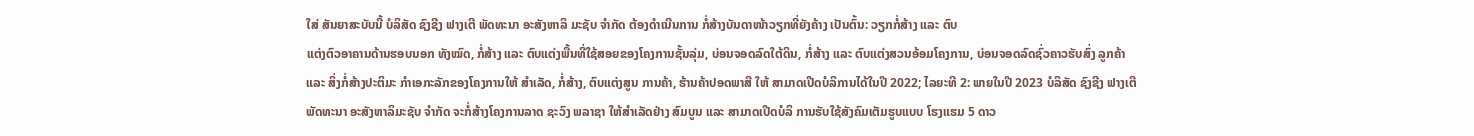ໃສ່ ສັນຍາສະບັບນີ້ ບໍລິສັດ ຊົງຊີງ ຟາງເຕີ ພັດທະນາ ອະສັງຫາລິ ມະຊັບ ຈຳກັດ ຕ້ອງດຳເນີນການ ກໍ່ສ້າງບັນດາໜ້າວຽກທີ່ຍັງຄ້າງ ເປັນຕົ້ນ: ວຽກກໍ່ສ້າງ ແລະ ຕົບ
ແຕ່ງຕົວອາຄານດ້ານຮອບນອກ ທັງໝົດ, ກໍ່ສ້າງ ແລະ ຕົບແຕ່ງພື້ນທີ່ໃຊ້ສອຍຂອງໂຄງການຊັ້ນລຸ່ມ, ບ່ອນຈອດລົດໃຕ້ດິນ, ກໍ່ສ້າງ ແລະ ຕົບແຕ່ງສວນອ້ອມໂຄງການ, ບ່ອນຈອດລົດຊົ່ວຄາວຮັບສົ່ງ ລູກຄ້າ ແລະ ສິ່ງກໍ່ສ້າງປະຕິມະ ກຳເອກະລັກຂອງໂຄງການໃຫ້ ສໍາເລັດ, ກໍ່ສ້າງ, ຕົບແຕ່ງສູນ ການຄ້າ, ຮ້ານຄ້າປອດພາສີ ໃຫ້ ສາມາດເປີດບໍລິການໄດ້ໃນປີ 2022; ໄລຍະທີ 2: ພາຍໃນປີ 2023 ບໍລິສັດ ຊົງຊີງ ຟາງເຕີ ພັດທະນາ ອະສັງຫາລິມະຊັບ ຈໍາກັດ ຈະກໍ່ສ້າງໂຄງການລາດ ຊະວົງ ພລາຊາ ໃຫ້ສໍາເລັດຢ່າງ ສົມບູນ ແລະ ສາມາດເປີດບໍລິ ການຮັບໃຊ້ສັງຄົມເຕັມຮູບແບບ ໂຮງແຮມ 5 ດາວ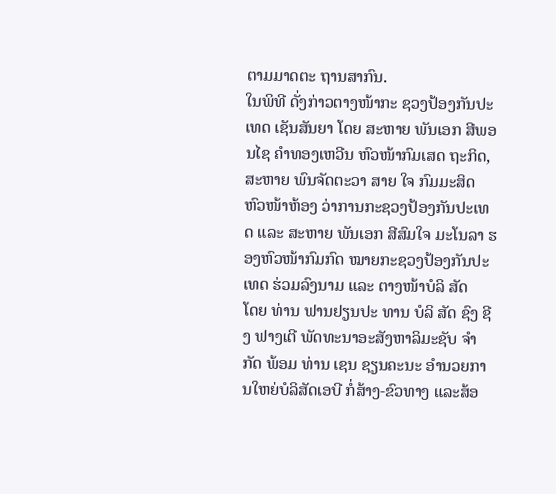ຕາມມາດຕະ ຖານສາກົນ.
ໃນພິທີ ດັ່ງກ່າວຕາງໜ້າກະ ຊວງປ້ອງກັນປະເທດ ເຊັນສັນຍາ ໂດຍ ສະຫາຍ ພັນເອກ ສີພອນໄຊ ຄໍາທອງເຫວີນ ຫົວໜ້າກົມເສດ ຖະກິດ, ສະຫາຍ ພົນຈັດຕະວາ ສາຍ ໃຈ ກົມມະສິດ ຫົວໜ້າຫ້ອງ ວ່າການກະຊວງປ້ອງກັນປະເທດ ແລະ ສະຫາຍ ພັນເອກ ສີສົມໃຈ ມະໂນລາ ຮອງຫົວໜ້າກົມກົດ ໝາຍກະຊວງປ້ອງກັນປະເທດ ຮ່ວມລົງນາມ ແລະ ຕາງໜ້າບໍລິ ສັດ
ໂດຍ ທ່ານ ຟານຢຽນປະ ທານ ບໍລິ ສັດ ຊົງ ຊີງ ຟາງເຕີ ພັດທະນາອະສັງຫາລິມະຊັບ ຈໍາ ກັດ ພ້ອມ ທ່ານ ເຊນ ຊຽນຄະນະ ອໍານວຍການໃຫຍ່ບໍລິສັດເອບີ ກໍ່ສ້າງ-ຂົວທາງ ແລະສ້ອ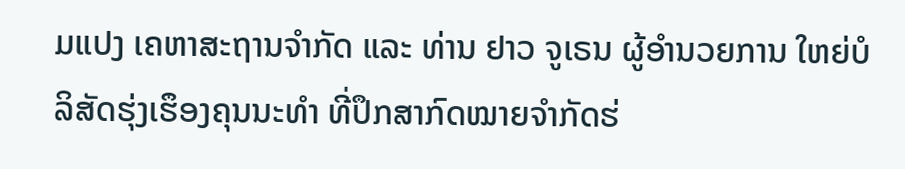ມແປງ ເຄຫາສະຖານຈຳກັດ ແລະ ທ່ານ ຢາວ ຈູເຣນ ຜູ້ອໍານວຍການ ໃຫຍ່ບໍລິສັດຮຸ່ງເຮຶອງຄຸນນະທໍາ ທີ່ປຶກສາກົດໝາຍຈຳກັດຮ່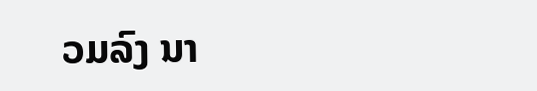ວມລົງ ນາ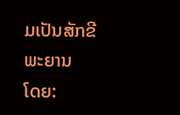ມເປັນສັກຂີພະຍານ
ໂດຍ: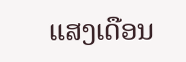ແສງເດືອນ